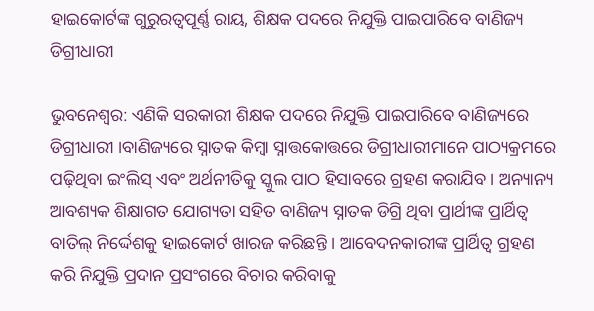ହାଇକୋର୍ଟଙ୍କ ଗୁରୁରତ୍ୱପୂର୍ଣ୍ଣ ରାୟ, ଶିକ୍ଷକ ପଦରେ ନିଯୁକ୍ତି ପାଇପାରିବେ ବାଣିଜ୍ୟ ଡିଗ୍ରୀଧାରୀ

ଭୁବନେଶ୍ୱର: ଏଣିକି ସରକାରୀ ଶିକ୍ଷକ ପଦରେ ନିଯୁକ୍ତି ପାଇପାରିବେ ବାଣିଜ୍ୟରେ ଡିଗ୍ରୀଧାରୀ ।ବାଣିଜ୍ୟରେ ସ୍ନାତକ କିମ୍ବା ସ୍ନାତ୍ତକୋତ୍ତରେ ଡିଗ୍ରୀଧାରୀମାନେ ପାଠ୍ୟକ୍ରମରେ ପଢ଼ିଥିବା ଇଂଲିସ୍ ଏବଂ ଅର୍ଥନୀତିକୁ ସ୍କୁଲ ପାଠ ହିସାବରେ ଗ୍ରହଣ କରାଯିବ । ଅନ୍ୟାନ୍ୟ ଆବଶ୍ୟକ ଶିକ୍ଷାଗତ ଯୋଗ୍ୟତା ସହିତ ବାଣିଜ୍ୟ ସ୍ନାତକ ଡିଗ୍ରି ଥିବା ପ୍ରାର୍ଥୀଙ୍କ ପ୍ରାର୍ଥିତ୍ୱ ବାତିଲ୍ ନିର୍ଦ୍ଦେଶକୁ ହାଇକୋର୍ଟ ଖାରଜ କରିଛନ୍ତି । ଆବେଦନକାରୀଙ୍କ ପ୍ରାର୍ଥିତ୍ୱ ଗ୍ରହଣ କରି ନିଯୁକ୍ତି ପ୍ରଦାନ ପ୍ରସଂଗରେ ବିଚାର କରିବାକୁ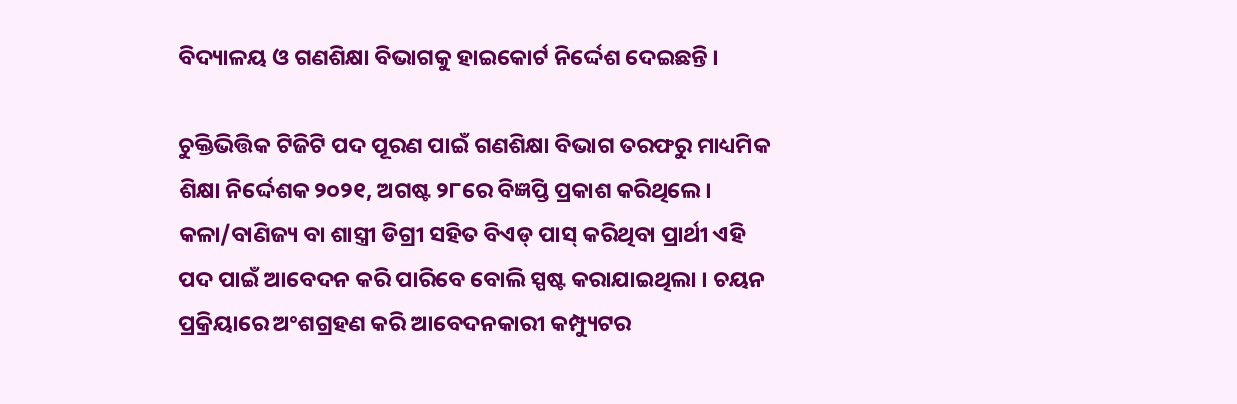ବିଦ୍ୟାଳୟ ଓ ଗଣଶିକ୍ଷା ବିଭାଗକୁ ହାଇକୋର୍ଟ ନିର୍ଦ୍ଦେଶ ଦେଇଛନ୍ତି ।

ଚୁକ୍ତିଭିତ୍ତିକ ଟିଜିଟି ପଦ ପୂରଣ ପାଇଁ ଗଣଶିକ୍ଷା ବିଭାଗ ତରଫରୁ ମାଧ୍ୟମିକ ଶିକ୍ଷା ନିର୍ଦ୍ଦେଶକ ୨୦୨୧, ଅଗଷ୍ଟ ୨୮ରେ ବିଜ୍ଞପ୍ତି ପ୍ରକାଶ କରିଥିଲେ । କଳା/ବାଣିଜ୍ୟ ବା ଶାସ୍ତ୍ରୀ ଡିଗ୍ରୀ ସହିତ ବିଏଡ୍ ପାସ୍ କରିଥିବା ପ୍ରାର୍ଥୀ ଏହି ପଦ ପାଇଁ ଆବେଦନ କରି ପାରିବେ ବୋଲି ସ୍ପଷ୍ଟ କରାଯାଇଥିଲା । ଚୟନ ପ୍ରକ୍ରିୟାରେ ଅଂଶଗ୍ରହଣ କରି ଆବେଦନକାରୀ କମ୍ପ୍ୟୁଟର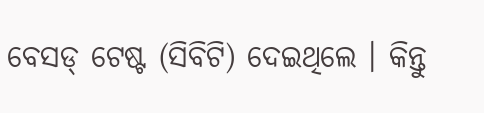ବେସଡ୍ ଟେଷ୍ଟ (ସିବିଟି) ଦେଇଥିଲେ । କିନ୍ତୁ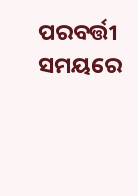ପରବର୍ତ୍ତୀ ସମୟରେ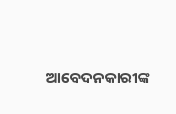ଆବେଦନକାରୀଙ୍କ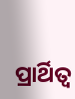ପ୍ରାର୍ଥିତ୍ବ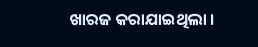ଖାରଜ କରାଯାଇଥିଲା ।